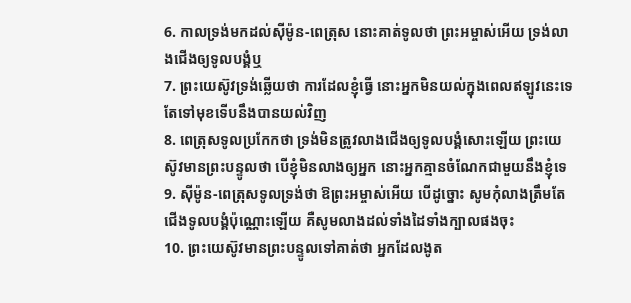6. កាលទ្រង់មកដល់ស៊ីម៉ូន-ពេត្រុស នោះគាត់ទូលថា ព្រះអម្ចាស់អើយ ទ្រង់លាងជើងឲ្យទូលបង្គំឬ
7. ព្រះយេស៊ូវទ្រង់ឆ្លើយថា ការដែលខ្ញុំធ្វើ នោះអ្នកមិនយល់ក្នុងពេលឥឡូវនេះទេ តែទៅមុខទើបនឹងបានយល់វិញ
8. ពេត្រុសទូលប្រកែកថា ទ្រង់មិនត្រូវលាងជើងឲ្យទូលបង្គំសោះឡើយ ព្រះយេស៊ូវមានព្រះបន្ទូលថា បើខ្ញុំមិនលាងឲ្យអ្នក នោះអ្នកគ្មានចំណែកជាមួយនឹងខ្ញុំទេ
9. ស៊ីម៉ូន-ពេត្រុសទូលទ្រង់ថា ឱព្រះអម្ចាស់អើយ បើដូច្នោះ សូមកុំលាងត្រឹមតែជើងទូលបង្គំប៉ុណ្ណោះឡើយ គឺសូមលាងដល់ទាំងដៃទាំងក្បាលផងចុះ
10. ព្រះយេស៊ូវមានព្រះបន្ទូលទៅគាត់ថា អ្នកដែលងូត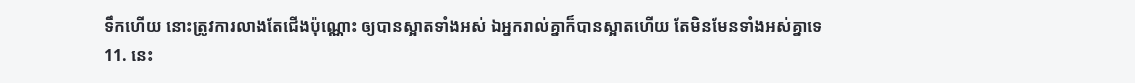ទឹកហើយ នោះត្រូវការលាងតែជើងប៉ុណ្ណោះ ឲ្យបានស្អាតទាំងអស់ ឯអ្នករាល់គ្នាក៏បានស្អាតហើយ តែមិនមែនទាំងអស់គ្នាទេ
11. នេះ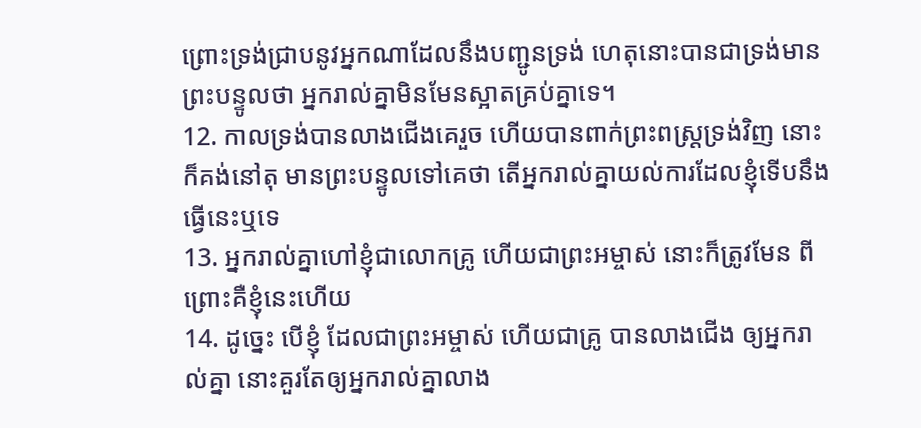ព្រោះទ្រង់ជ្រាបនូវអ្នកណាដែលនឹងបញ្ជូនទ្រង់ ហេតុនោះបានជាទ្រង់មានព្រះបន្ទូលថា អ្នករាល់គ្នាមិនមែនស្អាតគ្រប់គ្នាទេ។
12. កាលទ្រង់បានលាងជើងគេរួច ហើយបានពាក់ព្រះពស្ត្រទ្រង់វិញ នោះក៏គង់នៅតុ មានព្រះបន្ទូលទៅគេថា តើអ្នករាល់គ្នាយល់ការដែលខ្ញុំទើបនឹងធ្វើនេះឬទេ
13. អ្នករាល់គ្នាហៅខ្ញុំជាលោកគ្រូ ហើយជាព្រះអម្ចាស់ នោះក៏ត្រូវមែន ពីព្រោះគឺខ្ញុំនេះហើយ
14. ដូច្នេះ បើខ្ញុំ ដែលជាព្រះអម្ចាស់ ហើយជាគ្រូ បានលាងជើង ឲ្យអ្នករាល់គ្នា នោះគួរតែឲ្យអ្នករាល់គ្នាលាង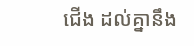ជើង ដល់គ្នានឹង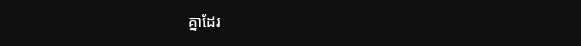គ្នាដែរ